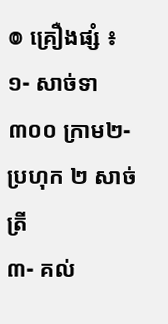៙ គ្រឿងផ្សំ ៖
១- សាច់ទា ៣០០ ក្រាម២- ប្រហុក ២ សាច់ត្រី
៣- គល់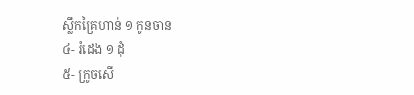ស្លឹកគ្រៃហាន់ ១ កូនចាន
៤- រំដេង ១ ដុំ
៥- ក្រូចសើ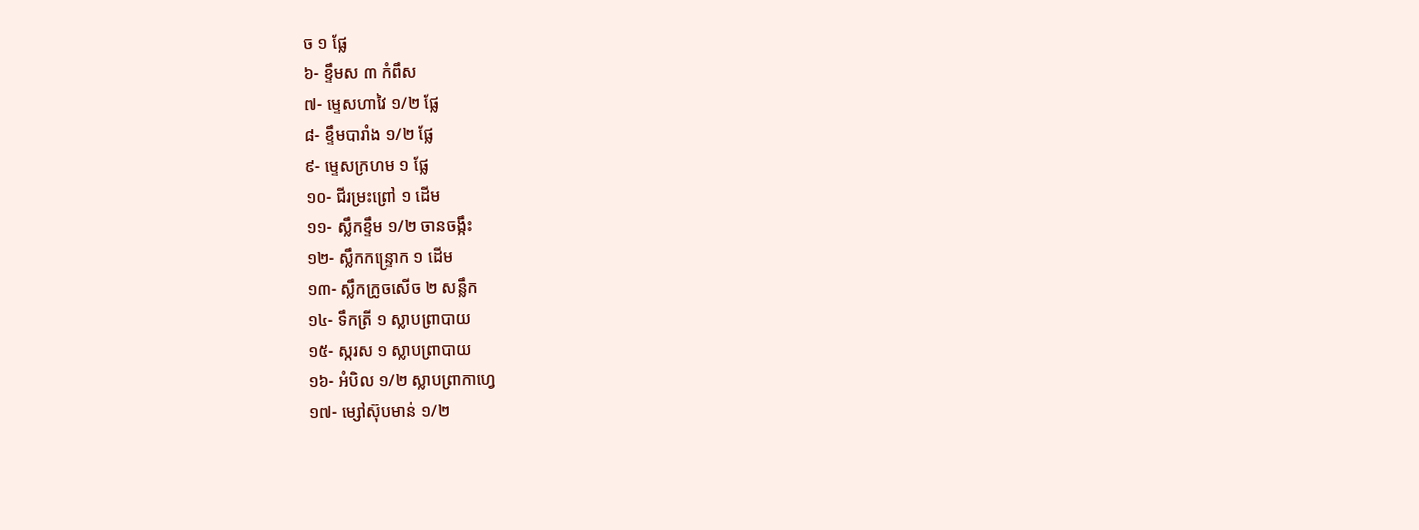ច ១ ផ្លែ
៦- ខ្ទឹមស ៣ កំពឹស
៧- ម្ទេសហាវៃ ១/២ ផ្លែ
៨- ខ្ទឹមបារាំង ១/២ ផ្លែ
៩- ម្ទេសក្រហម ១ ផ្លែ
១០- ជីរម្រះព្រៅ ១ ដើម
១១- ស្លឹកខ្ទឹម ១/២ ចានចង្កឹះ
១២- ស្លឹកកន្ទ្រោក ១ ដើម
១៣- ស្លឹកក្រូចសើច ២ សន្លឹក
១៤- ទឹកត្រី ១ ស្លាបព្រាបាយ
១៥- ស្ករស ១ ស្លាបព្រាបាយ
១៦- អំបិល ១/២ ស្លាបព្រាកាហ្វេ
១៧- ម្សៅស៊ុបមាន់ ១/២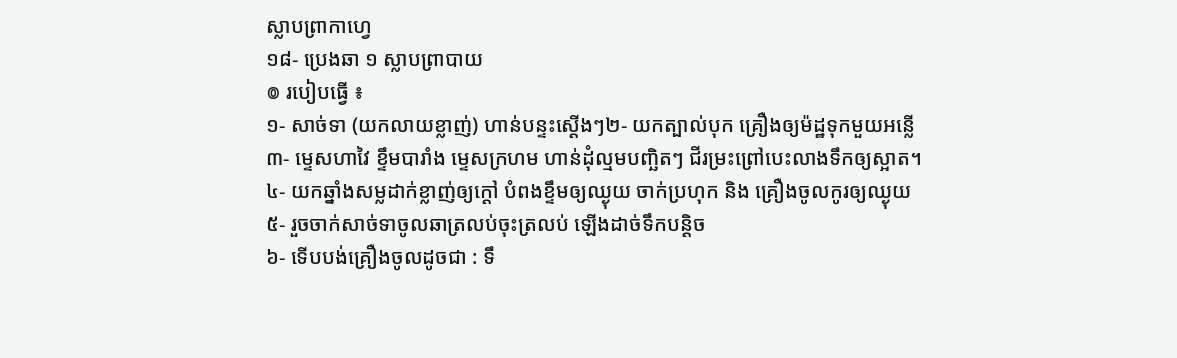ស្លាបព្រាកាហ្វេ
១៨- ប្រេងឆា ១ ស្លាបព្រាបាយ
៙ របៀបធ្វើ ៖
១- សាច់ទា (យកលាយខ្លាញ់) ហាន់បន្ទះស្តើងៗ២- យកត្បាល់បុក គ្រឿងឲ្យម៉ដ្ឋទុកមួយអន្លើ
៣- ម្ទេសហាវៃ ខ្ទឹមបារាំង ម្ទេសក្រហម ហាន់ដុំល្មមបញ្ឆិតៗ ជីរម្រះព្រៅបេះលាងទឹកឲ្យស្អាត។
៤- យកឆ្នាំងសម្លដាក់ខ្លាញ់ឲ្យក្តៅ បំពងខ្ទឹមឲ្យឈ្ងុយ ចាក់ប្រហុក និង គ្រឿងចូលកូរឲ្យឈ្ងុយ
៥- រួចចាក់សាច់ទាចូលឆាត្រលប់ចុះត្រលប់ ឡើងដាច់ទឹកបន្តិច
៦- ទើបបង់គ្រឿងចូលដូចជា : ទឹ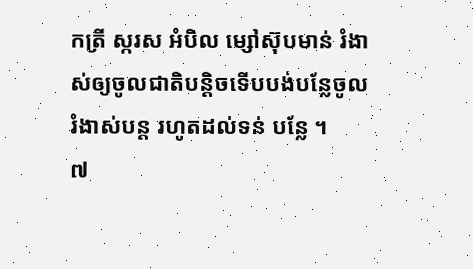កត្រី ស្ករស អំបិល ម្សៅស៊ុបមាន់ រំងាស់ឲ្យចូលជាតិបន្តិចទើបបង់បន្លែចូល រំងាស់បន្ត រហូតដល់ទន់ បន្លែ ។
៧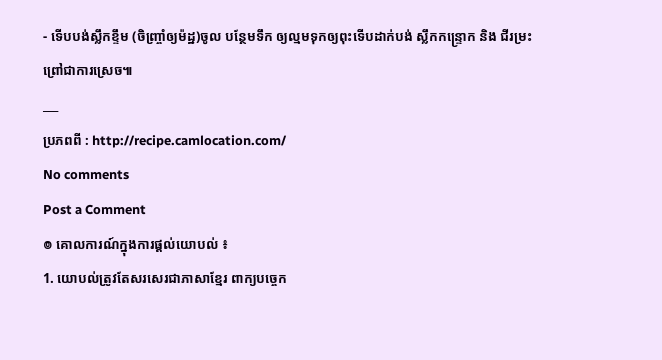- ទើបបង់ស្លឹកខ្ទឹម (ចិញ្ច្រាំឲ្យម៉ដ្ឋ)ចូល បន្ថែមទឹក ឲ្យល្មមទុកឲ្យពុះទើបដាក់បង់ ស្លឹកកន្ទ្រោក និង ជីរម្រះព្រៅជាការស្រេច៕
___
ប្រភពពី : http://recipe.camlocation.com/
No comments
Post a Comment
៙ គោលការណ៍ក្នុងការផ្តល់យោបល់ ៖
1. យោបល់ត្រូវតែសរសេរជាភាសាខ្មែរ ពាក្យបច្ចេក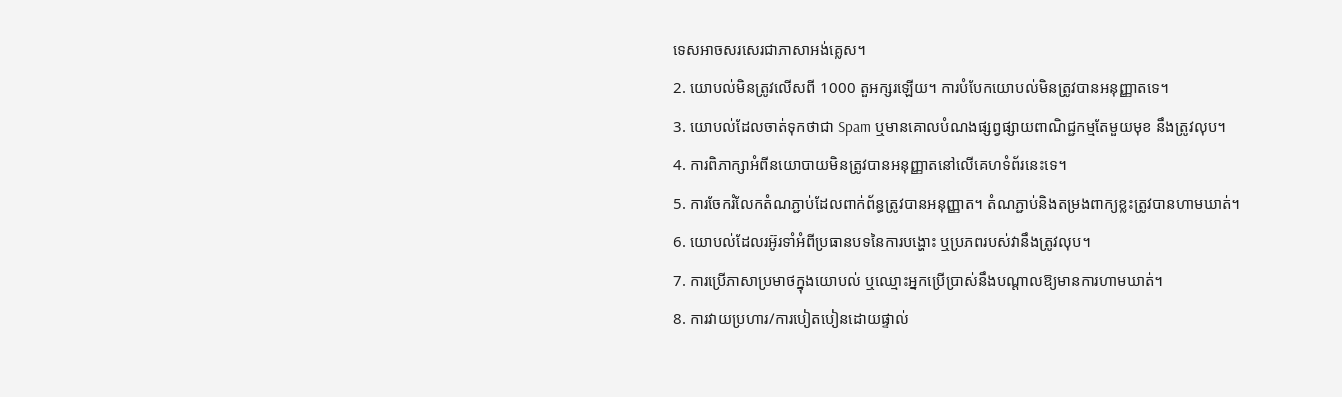ទេសអាចសរសេរជាភាសាអង់គ្លេស។
2. យោបល់មិនត្រូវលើសពី 1000 តួអក្សរឡើយ។ ការបំបែកយោបល់មិនត្រូវបានអនុញ្ញាតទេ។
3. យោបល់ដែលចាត់ទុកថាជា Spam ឬមានគោលបំណងផ្សព្វផ្សាយពាណិជ្ជកម្មតែមួយមុខ នឹងត្រូវលុប។
4. ការពិភាក្សាអំពីនយោបាយមិនត្រូវបានអនុញ្ញាតនៅលើគេហទំព័រនេះទេ។
5. ការចែករំលែកតំណភ្ជាប់ដែលពាក់ព័ន្ធត្រូវបានអនុញ្ញាត។ តំណភ្ជាប់និងតម្រងពាក្យខ្លះត្រូវបានហាមឃាត់។
6. យោបល់ដែលរអ៊ូរទាំអំពីប្រធានបទនៃការបង្ហោះ ឬប្រភពរបស់វានឹងត្រូវលុប។
7. ការប្រើភាសាប្រមាថក្នុងយោបល់ ឬឈ្មោះអ្នកប្រើប្រាស់នឹងបណ្តាលឱ្យមានការហាមឃាត់។
8. ការវាយប្រហារ/ការបៀតបៀនដោយផ្ទាល់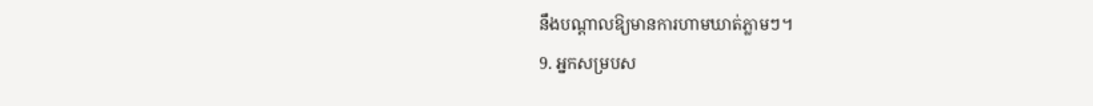នឹងបណ្តាលឱ្យមានការហាមឃាត់ភ្លាមៗ។
9. អ្នកសម្របស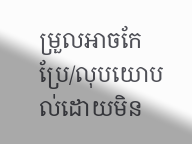ម្រួលអាចកែប្រែ/លុបយោបល់ដោយមិន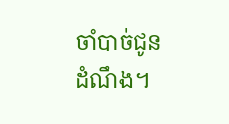ចាំបាច់ជូនដំណឹង។